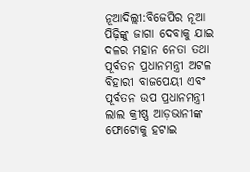ନୂଆଦିଲ୍ଲୀ:ବିଜେପିର ନୂଆ ପିଢ଼ିଙ୍କୁ ଜାଗା ଦେବାକୁ ଯାଇ ଦଳର ମହାନ ନେତା ତଥା ପୂର୍ବତନ ପ୍ରଧାନମନ୍ତ୍ରୀ ଅଟଳ ବିହାରୀ ବାଜପେୟୀ ଏବଂ ପୂର୍ବତନ ଉପ ପ୍ରଧାନମନ୍ତ୍ରୀ ଲାଲ କ୍ରୀଷ୍ଣ ଆଡ଼ଭାନୀଙ୍କ ଫୋଟୋକୁ ହଟାଇ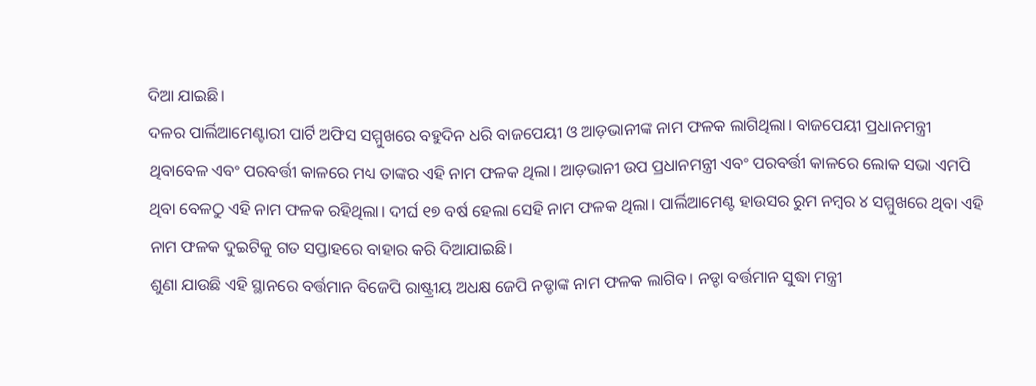ଦିଆ ଯାଇଛି।
ଦଳର ପାର୍ଲିଆମେଣ୍ଟାରୀ ପାର୍ଟି ଅଫିସ ସମ୍ମୁଖରେ ବହୁଦିନ ଧରି ବାଜପେୟୀ ଓ ଆଡ଼ଭାନୀଙ୍କ ନାମ ଫଳକ ଲାଗିଥିଲା। ବାଜପେୟୀ ପ୍ରଧାନମନ୍ତ୍ରୀ ଥିବାବେଳ ଏବଂ ପରବର୍ତ୍ତୀ କାଳରେ ମଧ୍ୟ ତାଙ୍କର ଏହି ନାମ ଫଳକ ଥିଲା। ଆଡ଼ଭାନୀ ଉପ ପ୍ରଧାନମନ୍ତ୍ରୀ ଏବଂ ପରବର୍ତ୍ତୀ କାଳରେ ଲୋକ ସଭା ଏମପି ଥିବା ବେଳଠୁ ଏହି ନାମ ଫଳକ ରହିଥିଲା। ଦୀର୍ଘ ୧୭ ବର୍ଷ ହେଲା ସେହି ନାମ ଫଳକ ଥିଲା। ପାର୍ଲିଆମେଣ୍ଟ ହାଉସର ରୁମ ନମ୍ବର ୪ ସମ୍ମୁଖରେ ଥିବା ଏହି ନାମ ଫଳକ ଦୁଇଟିକୁ ଗତ ସପ୍ତାହରେ ବାହାର କରି ଦିଆଯାଇଛି।
ଶୁଣା ଯାଉଛି ଏହି ସ୍ଥାନରେ ବର୍ତ୍ତମାନ ବିଜେପି ରାଷ୍ଟ୍ରୀୟ ଅଧକ୍ଷ ଜେପି ନଡ୍ଡାଙ୍କ ନାମ ଫଳକ ଲାଗିବ। ନଡ୍ଡା ବର୍ତ୍ତମାନ ସୁଦ୍ଧା ମନ୍ତ୍ରୀ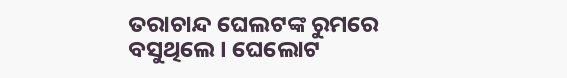ତରାଚାନ୍ଦ ଘେଲଟଙ୍କ ରୁମରେ ବସୁଥିଲେ। ଘେଲୋଟ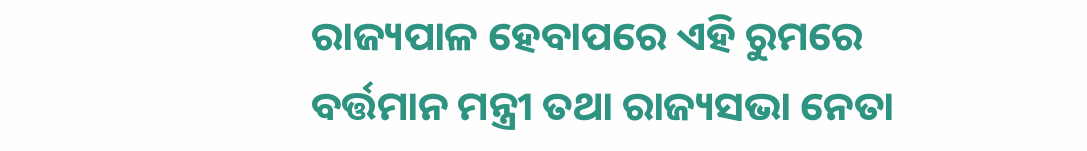ରାଜ୍ୟପାଳ ହେବାପରେ ଏହି ରୁମରେ ବର୍ତ୍ତମାନ ମନ୍ତ୍ରୀ ତଥା ରାଜ୍ୟସଭା ନେତା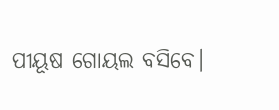ପୀୟୂଷ ଗୋୟଲ ବସିବେ।